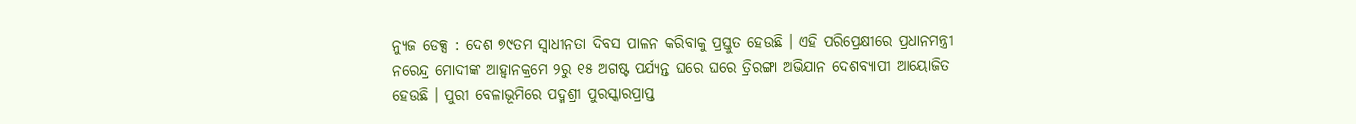ନ୍ୟୁଜ ଡେକ୍ସ : ଦେଶ ୭୯ତମ ସ୍ୱାଧୀନତା ଦିବସ ପାଳନ କରିବାକୁ ପ୍ରସ୍ତୁତ ହେଉଛି । ଏହି ପରିପ୍ରେକ୍ଷୀରେ ପ୍ରଧାନମନ୍ତ୍ରୀ ନରେନ୍ଦ୍ର ମୋଦୀଙ୍କ ଆହ୍ୱାନକ୍ରମେ ୨ରୁ ୧୫ ଅଗଷ୍ଟ ପର୍ଯ୍ୟନ୍ତ ଘରେ ଘରେ ତ୍ରିରଙ୍ଗା ଅଭିଯାନ ଦେଶବ୍ୟାପୀ ଆୟୋଜିତ ହେଉଛି । ପୁରୀ ବେଳାଭୂମିରେ ପଦ୍ମଶ୍ରୀ ପୁରସ୍କାରପ୍ରାପ୍ତ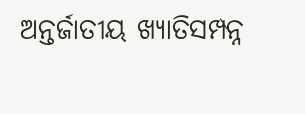ଅନ୍ତର୍ଜାତୀୟ ଖ୍ୟାତିସମ୍ପନ୍ନ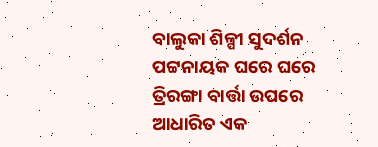ବାଲୁକା ଶିଳ୍ପୀ ସୁଦର୍ଶନ ପଟ୍ଟନାୟକ ଘରେ ଘରେ ତ୍ରିରଙ୍ଗା ବାର୍ତ୍ତା ଉପରେ ଆଧାରିତ ଏକ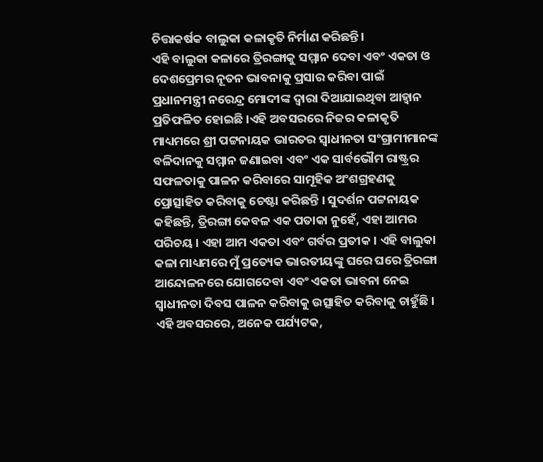ଚିତ୍ତାକର୍ଷକ ବାଲୁକା କଳାକୃତି ନିର୍ମାଣ କରିଛନ୍ତି।
ଏହି ବାଲୁକା କଳାରେ ତ୍ରିରଙ୍ଗାକୁ ସମ୍ମାନ ଦେବା ଏବଂ ଏକତା ଓ ଦେଶପ୍ରେମର ନୂତନ ଭାବନାକୁ ପ୍ରସାର କରିବା ପାଇଁ ପ୍ରଧାନମନ୍ତ୍ରୀ ନରେନ୍ଦ୍ର ମୋଦୀଙ୍କ ଦ୍ୱାରା ଦିଆଯାଇଥିବା ଆହ୍ୱାନ ପ୍ରତିଫଳିତ ହୋଇଛି ।ଏହି ଅବସରରେ ନିଜର କଳାକୃତି ମାଧ୍ୟମରେ ଶ୍ରୀ ପଟ୍ଟନାୟକ ଭାରତର ସ୍ୱାଧୀନତା ସଂଗ୍ରାମୀମାନଙ୍କ ବଳିଦାନକୁ ସମ୍ମାନ ଜଣାଇବା ଏବଂ ଏକ ସାର୍ବଭୌମ ରାଷ୍ଟ୍ରର ସଫଳତାକୁ ପାଳନ କରିବାରେ ସାମୂହିକ ଅଂଶଗ୍ରହଣକୁ ପ୍ରୋତ୍ସାହିତ କରିବାକୁ ଚେଷ୍ଟା କରିଛନ୍ତି । ସୁଦର୍ଶନ ପଟ୍ଟନାୟକ କହିଛନ୍ତି, ତ୍ରିରଙ୍ଗା କେବଳ ଏକ ପତାକା ନୁହେଁ, ଏହା ଆମର ପରିଚୟ । ଏହା ଆମ ଏକତା ଏବଂ ଗର୍ବର ପ୍ରତୀକ । ଏହି ବାଲୁକା କଳା ମାଧ୍ୟମରେ ମୁଁ ପ୍ରତ୍ୟେକ ଭାରତୀୟଙ୍କୁ ଘରେ ଘରେ ତ୍ରିରଙ୍ଗା ଆନ୍ଦୋଳନରେ ଯୋଗଦେବା ଏବଂ ଏକତା ଭାବନା ନେଇ ସ୍ୱାଧୀନତା ଦିବସ ପାଳନ କରିବାକୁ ଉତ୍ସାହିତ କରିବାକୁ ଚାହୁଁଛି ।
ଏହି ଅବସରରେ, ଅନେକ ପର୍ଯ୍ୟଟକ,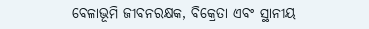ବେଳାଭୂମି ଜୀବନରକ୍ଷକ, ବିକ୍ରେତା ଏବଂ ସ୍ଥାନୀୟ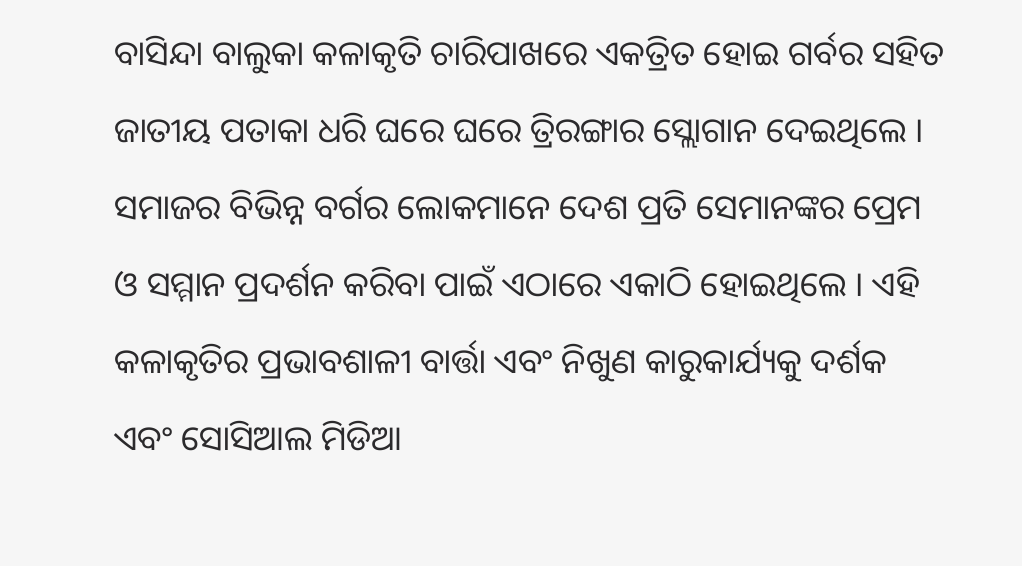ବାସିନ୍ଦା ବାଲୁକା କଳାକୃତି ଚାରିପାଖରେ ଏକତ୍ରିତ ହୋଇ ଗର୍ବର ସହିତ ଜାତୀୟ ପତାକା ଧରି ଘରେ ଘରେ ତ୍ରିରଙ୍ଗାର ସ୍ଲୋଗାନ ଦେଇଥିଲେ । ସମାଜର ବିଭିନ୍ନ ବର୍ଗର ଲୋକମାନେ ଦେଶ ପ୍ରତି ସେମାନଙ୍କର ପ୍ରେମ ଓ ସମ୍ମାନ ପ୍ରଦର୍ଶନ କରିବା ପାଇଁ ଏଠାରେ ଏକାଠି ହୋଇଥିଲେ । ଏହି କଳାକୃତିର ପ୍ରଭାବଶାଳୀ ବାର୍ତ୍ତା ଏବଂ ନିଖୁଣ କାରୁକାର୍ଯ୍ୟକୁ ଦର୍ଶକ ଏବଂ ସୋସିଆଲ ମିଡିଆ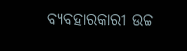ବ୍ୟବହାରକାରୀ ଉଚ୍ଚ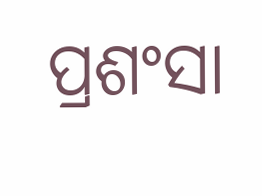ପ୍ରଶଂସା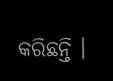କରିଛନ୍ତି ।